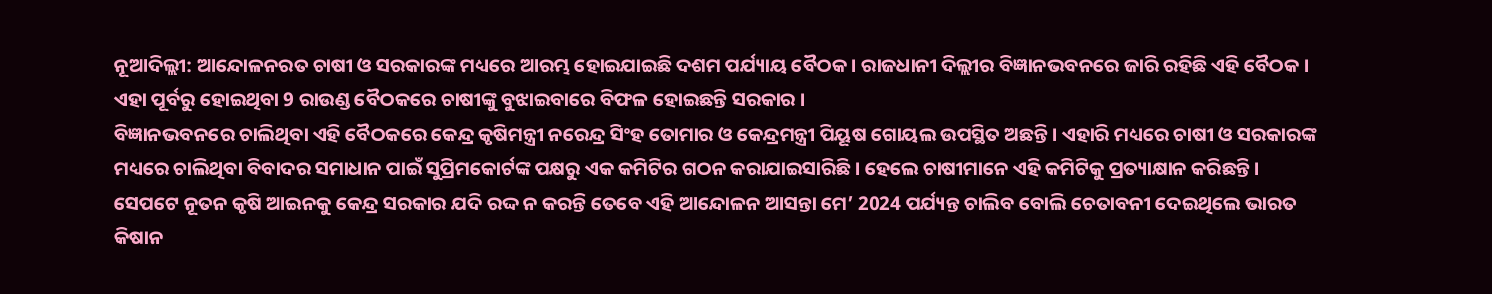ନୂଆଦିଲ୍ଲୀ: ଆନ୍ଦୋଳନରତ ଚାଷୀ ଓ ସରକାରଙ୍କ ମଧ୍ୟରେ ଆରମ୍ଭ ହୋଇଯାଇଛି ଦଶମ ପର୍ଯ୍ୟାୟ ବୈଠକ । ରାଜଧାନୀ ଦିଲ୍ଲୀର ବିଜ୍ଞାନଭବନରେ ଜାରି ରହିଛି ଏହି ବୈଠକ । ଏହା ପୂର୍ବରୁ ହୋଇଥିବା 9 ରାଉଣ୍ଡ ବୈଠକରେ ଚାଷୀଙ୍କୁ ବୁଝାଇବାରେ ବିଫଳ ହୋଇଛନ୍ତି ସରକାର ।
ବିଜ୍ଞାନଭବନରେ ଚାଲିଥିବା ଏହି ବୈଠକରେ କେନ୍ଦ୍ର କୃଷିମନ୍ତ୍ରୀ ନରେନ୍ଦ୍ର ସିଂହ ତୋମାର ଓ କେନ୍ଦ୍ରମନ୍ତ୍ରୀ ପିୟୂଷ ଗୋୟଲ ଉପସ୍ଥିତ ଅଛନ୍ତି । ଏହାରି ମଧ୍ୟରେ ଚାଷୀ ଓ ସରକାରଙ୍କ ମଧ୍ୟରେ ଚାଲିଥିବା ବିବାଦର ସମାଧାନ ପାଇଁ ସୁପ୍ରିମକୋର୍ଟଙ୍କ ପକ୍ଷରୁ ଏକ କମିଟିର ଗଠନ କରାଯାଇସାରିଛି । ହେଲେ ଚାଷୀମାନେ ଏହି କମିଟିକୁ ପ୍ରତ୍ୟାକ୍ଷାନ କରିଛନ୍ତି ।
ସେପଟେ ନୂତନ କୃଷି ଆଇନକୁ କେନ୍ଦ୍ର ସରକାର ଯଦି ରଦ୍ଦ ନ କରନ୍ତି ତେବେ ଏହି ଆନ୍ଦୋଳନ ଆସନ୍ତା ମେ’ 2024 ପର୍ଯ୍ୟନ୍ତ ଚାଲିବ ବୋଲି ଚେତାବନୀ ଦେଇଥିଲେ ଭାରତ କିଷାନ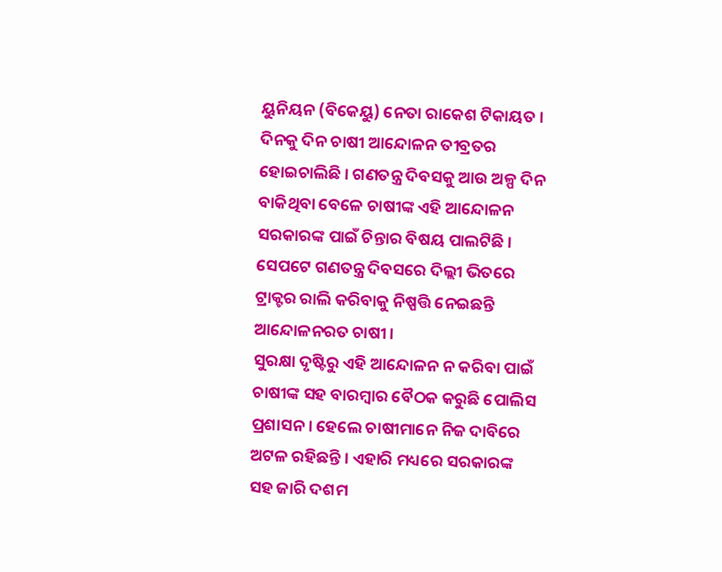ୟୁନିୟନ (ବିକେୟୁ) ନେତା ରାକେଶ ଟିକାୟତ ।
ଦିନକୁ ଦିନ ଚାଷୀ ଆନ୍ଦୋଳନ ତୀବ୍ରତର ହୋଇଚାଲିଛି । ଗଣତନ୍ତ୍ର ଦିବସକୁ ଆଉ ଅଳ୍ପ ଦିନ ବାକିଥିବା ବେଳେ ଚାଷୀଙ୍କ ଏହି ଆନ୍ଦୋଳନ ସରକାରଙ୍କ ପାଇଁ ଚିନ୍ତାର ବିଷୟ ପାଲଟିଛି । ସେପଟେ ଗଣତନ୍ତ୍ର ଦିବସରେ ଦିଲ୍ଲୀ ଭିତରେ ଟ୍ରାକ୍ଟର ରାଲି କରିବାକୁ ନିଷ୍ପତ୍ତି ନେଇଛନ୍ତି ଆନ୍ଦୋଳନରତ ଚାଷୀ ।
ସୁରକ୍ଷା ଦୃଷ୍ଟିରୁ ଏହି ଆନ୍ଦୋଳନ ନ କରିବା ପାଇଁ ଚାଷୀଙ୍କ ସହ ବାରମ୍ବାର ବୈଠକ କରୁଛି ପୋଲିସ ପ୍ରଶାସନ । ହେଲେ ଚାଷୀମାନେ ନିଜ ଦାବିରେ ଅଟଳ ରହିଛନ୍ତି । ଏହାରି ମଧ୍ୟରେ ସରକାରଙ୍କ ସହ ଜାରି ଦଶମ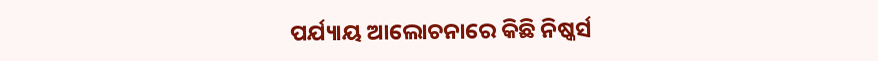ପର୍ଯ୍ୟାୟ ଆଲୋଚନାରେ କିଛି ନିଷ୍କର୍ସ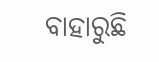ବାହାରୁଛି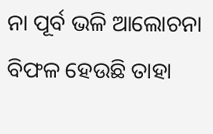ନା ପୂର୍ବ ଭଳି ଆଲୋଚନା ବିଫଳ ହେଉଛି ତାହା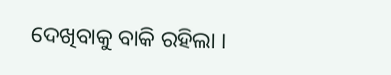ଦେଖିବାକୁ ବାକି ରହିଲା ।